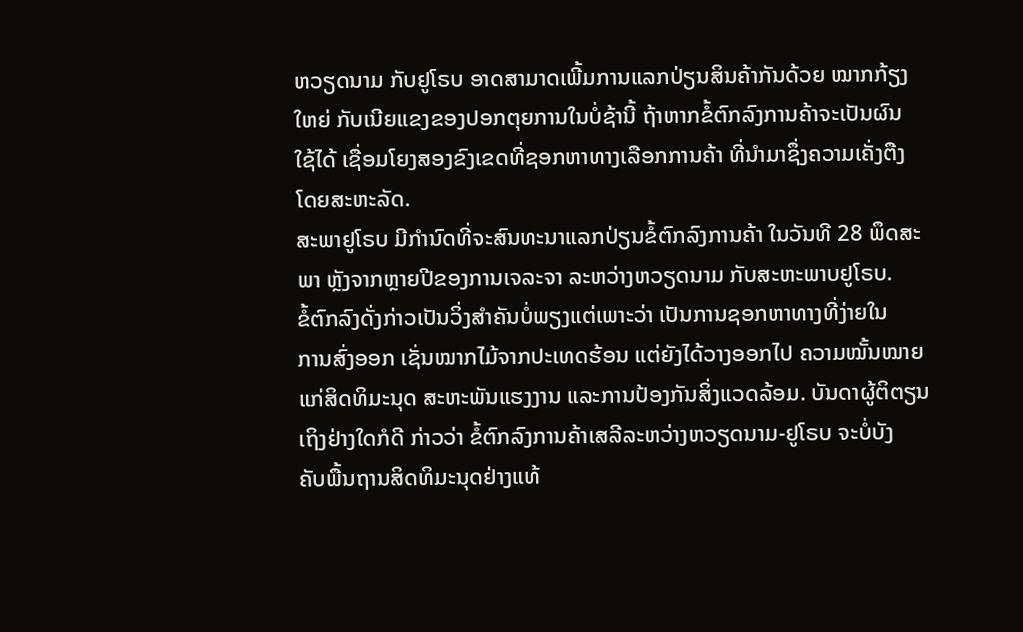ຫວຽດນາມ ກັບຢູໂຣບ ອາດສາມາດເພີ້ມການແລກປ່ຽນສິນຄ້າກັນດ້ວຍ ໝາກກ້ຽງ
ໃຫຍ່ ກັບເນີຍແຂງຂອງປອກຕຸຍການໃນບໍ່ຊ້ານີ້ ຖ້າຫາກຂໍ້ຕົກລົງການຄ້າຈະເປັນຜົນ
ໃຊ້ໄດ້ ເຊື່ອມໂຍງສອງຂົງເຂດທີ່ຊອກຫາທາງເລືອກການຄ້າ ທີ່ນຳມາຊຶ່ງຄວາມເຄັ່ງຕືງ
ໂດຍສະຫະລັດ.
ສະພາຢູໂຣບ ມີກຳນົດທີ່ຈະສົນທະນາແລກປ່ຽນຂໍ້ຕົກລົງການຄ້າ ໃນວັນທີ 28 ພຶດສະ
ພາ ຫຼັງຈາກຫຼາຍປີຂອງການເຈລະຈາ ລະຫວ່າງຫວຽດນາມ ກັບສະຫະພາບຢູໂຣບ.
ຂໍ້ຕົກລົງດັ່ງກ່າວເປັນວິ່ງສຳຄັນບໍ່ພຽງແຕ່ເພາະວ່າ ເປັນການຊອກຫາທາງທີ່ງ່າຍໃນ
ການສົ່ງອອກ ເຊັ່ນໝາກໄມ້ຈາກປະເທດຮ້ອນ ແຕ່ຍັງໄດ້ວາງອອກໄປ ຄວາມໝັ້ນໝາຍ
ແກ່ສິດທິມະນຸດ ສະຫະພັນແຮງງານ ແລະການປ້ອງກັນສິ່ງແວດລ້ອມ. ບັນດາຜູ້ຕິຕຽນ
ເຖິງຢ່າງໃດກໍດີ ກ່າວວ່າ ຂໍ້ຕົກລົງການຄ້າເສລີລະຫວ່າງຫວຽດນາມ-ຢູໂຣບ ຈະບໍ່ບັງ
ຄັບພື້ນຖານສິດທິມະນຸດຢ່າງແທ້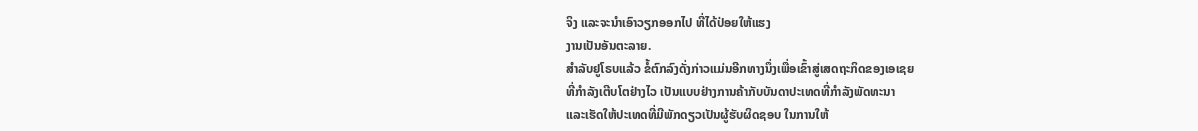ຈິງ ແລະຈະນຳເອົາວຽກອອກໄປ ທີ່ໄດ້ປ່ອຍໃຫ້ແຮງ
ງານເປັນອັນຕະລາຍ.
ສຳລັບຢູໂຣບແລ້ວ ຂໍ້ຕົກລົງດັ່ງກ່າວແມ່ນອີກທາງນຶ່ງເພື່ອເຂົ້າສູ່ເສດຖະກິດຂອງເອເຊຍ
ທີ່ກຳລັງເຕີບໂຕຢ່າງໄວ ເປັນແບບຢ່າງການຄ້າກັບບັນດາປະເທດທີ່ກຳລັງພັດທະນາ
ແລະເຮັດໃຫ້ປະເທດທີ່ມີພັກດຽວເປັນຜູ້ຮັບຜິດຊອບ ໃນການໃຫ້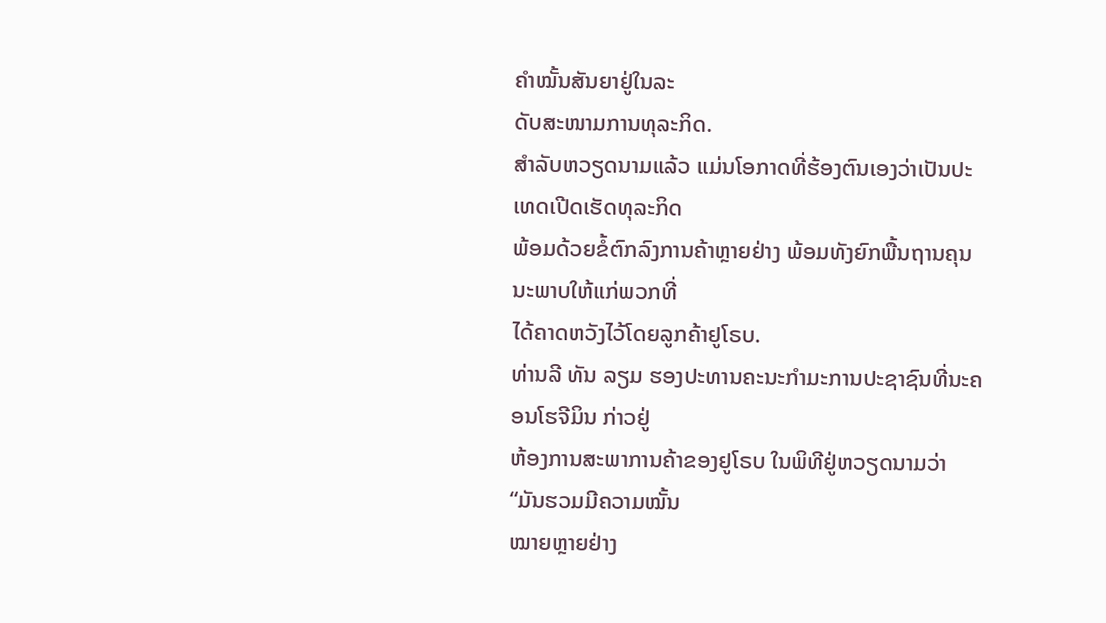ຄຳໝັ້ນສັນຍາຢູ່ໃນລະ
ດັບສະໜາມການທຸລະກິດ.
ສຳລັບຫວຽດນາມແລ້ວ ແມ່ນໂອກາດທີ່ຮ້ອງຕົນເອງວ່າເປັນປະເທດເປີດເຮັດທຸລະກິດ
ພ້ອມດ້ວຍຂໍ້ຕົກລົງການຄ້າຫຼາຍຢ່າງ ພ້ອມທັງຍົກພື້ນຖານຄຸນນະພາບໃຫ້ແກ່ພວກທີ່
ໄດ້ຄາດຫວັງໄວ້ໂດຍລູກຄ້າຢູໂຣບ.
ທ່ານລີ ທັນ ລຽມ ຮອງປະທານຄະນະກຳມະການປະຊາຊົນທີ່ນະຄອນໂຮຈີມິນ ກ່າວຢູ່
ຫ້ອງການສະພາການຄ້າຂອງຢູໂຣບ ໃນພິທີຢູ່ຫວຽດນາມວ່າ “ມັນຮວມມີຄວາມໝັ້ນ
ໝາຍຫຼາຍຢ່າງ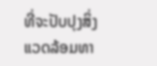ທີ່ຈະປັບປຸງສິ່ງແວດລ້ອມທາ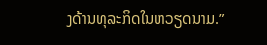ງດ້ານທຸລະກິດໃນຫວຽດນາມ.”